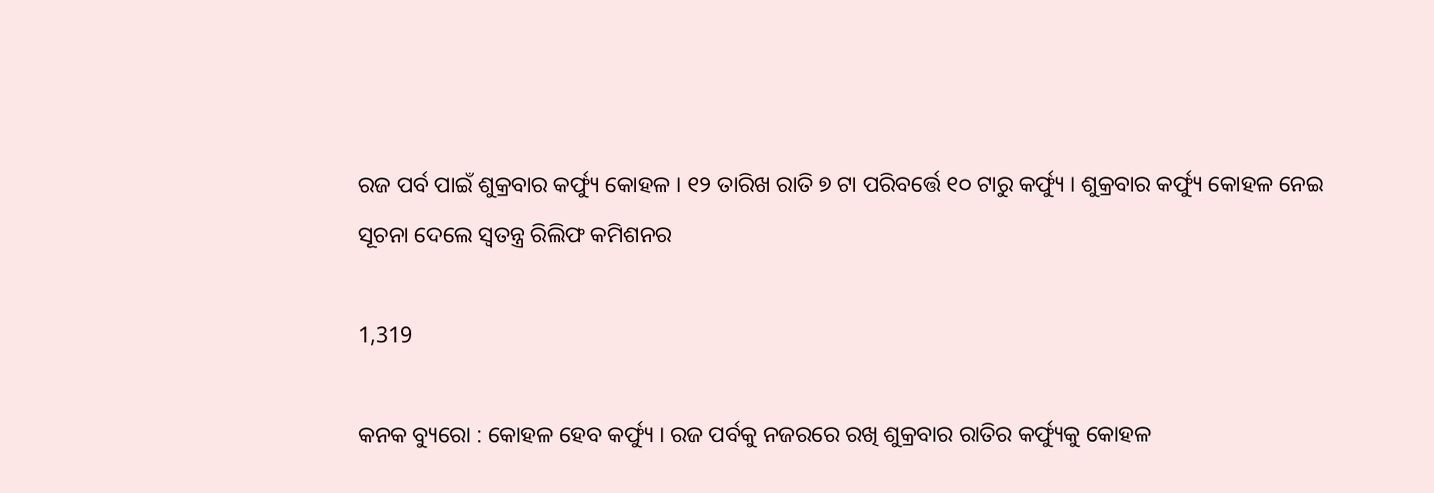ରଜ ପର୍ବ ପାଇଁ ଶୁକ୍ରବାର କର୍ଫ୍ୟୁ କୋହଳ । ୧୨ ତାରିଖ ରାତି ୭ ଟା ପରିବର୍ତ୍ତେ ୧୦ ଟାରୁ କର୍ଫ୍ୟୁ । ଶୁକ୍ରବାର କର୍ଫ୍ୟୁ କୋହଳ ନେଇ ସୂଚନା ଦେଲେ ସ୍ୱତନ୍ତ୍ର ରିଲିଫ କମିଶନର

1,319

କନକ ବ୍ୟୁରୋ : କୋହଳ ହେବ କର୍ଫ୍ୟୁ । ରଜ ପର୍ବକୁ ନଜରରେ ରଖି ଶୁକ୍ରବାର ରାତିର କର୍ଫ୍ୟୁକୁ କୋହଳ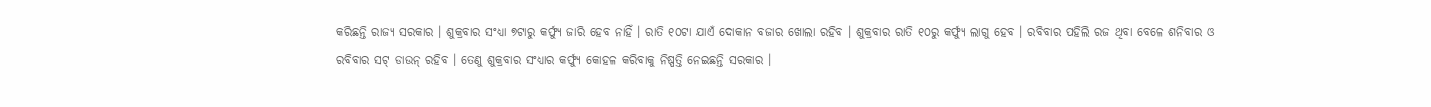କରିଛନ୍ତି ରାଜ୍ୟ ସରକାର । ଶୁକ୍ରବାର ସଂଧ୍ୟା ୭ଟାରୁ କର୍ଫ୍ୟୁ ଜାରି ହେବ ନାହିଁ । ରାତି ୧୦ଟା ଯାଏଁ ଦୋକାନ ବଜାର ଖୋଲା ରହିବ । ଶୁକ୍ରବାର ରାତି ୧୦ରୁ କର୍ଫ୍ୟୁ ଲାଗୁ ହେବ । ରବିବାର ପହିଲି ରଜ ଥିବା ବେଳେ ଶନିବାର ଓ ରବିବାର ସଟ୍ ଡାଉନ୍ ରହିବ । ତେଣୁ ଶୁକ୍ରବାର ସଂଧ୍ୟାର କର୍ଫ୍ୟୁ କୋହଳ କରିବାକୁ ନିଷ୍ପତ୍ତି ନେଇଛନ୍ତି ସରକାର ।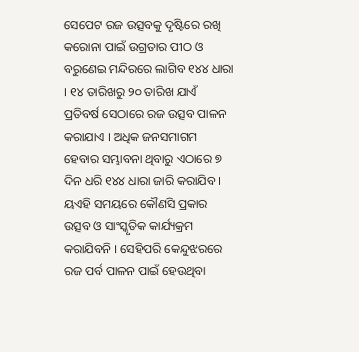ସେପେଟ ରଜ ଉତ୍ସବକୁ ଦୃଷ୍ଟିରେ ରଖି କରୋନା ପାଇଁ ଉଗ୍ରତାର ପୀଠ ଓ ବରୁଣେଇ ମନ୍ଦିରରେ ଲାଗିବ ୧୪୪ ଧାରା । ୧୪ ତାରିଖରୁ ୨୦ ତାରିଖ ଯାଏଁ ପ୍ରତିବର୍ଷ ସେଠାରେ ରଜ ଉତ୍ସବ ପାଳନ କରାଯାଏ । ଅଧିକ ଜନସମାଗମ ହେବାର ସମ୍ଭାବନା ଥିବାରୁ ଏଠାରେ ୭ ଦିନ ଧରି ୧୪୪ ଧାରା ଜାରି କରାଯିବ । ୟଏହି ସମୟରେ କୌଣସି ପ୍ରକାର ଉତ୍ସବ ଓ ସାଂସ୍କୃତିକ କାର୍ଯ୍ୟକ୍ରମ କରାଯିବନି । ସେହିପରି କେନ୍ଦୁଝରରେ ରଜ ପର୍ବ ପାଳନ ପାଇଁ ହେଉଥିବା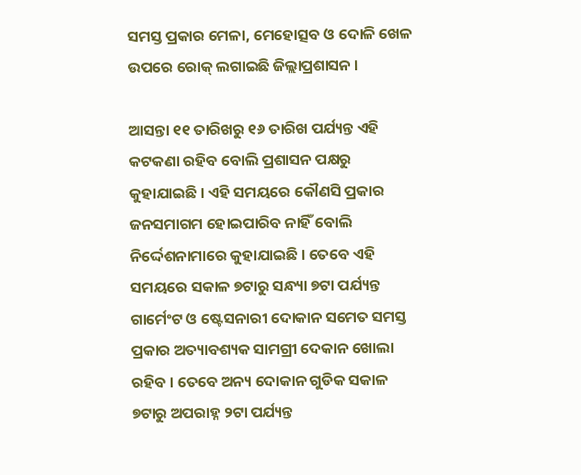ସମସ୍ତ ପ୍ରକାର ମେଳା, ମେହୋତ୍ସବ ଓ ଦୋଳି ଖେଳ ଉପରେ ରୋକ୍ ଲଗାଇଛି ଜିଲ୍ଲାପ୍ରଶାସନ ।

ଆସନ୍ତା ୧୧ ତାରିଖରୁ ୧୬ ତାରିଖ ପର୍ଯ୍ୟନ୍ତ ଏହି କଟକଣା ରହିବ ବୋଲି ପ୍ରଶାସନ ପକ୍ଷରୁ କୁହାଯାଇଛି । ଏହି ସମୟରେ କୌଣସି ପ୍ରକାର ଜନସମାଗମ ହୋଇପାରିବ ନାହିଁ ବୋଲି ନିର୍ଦ୍ଦେଶନାମାରେ କୁହାଯାଇଛି । ତେବେ ଏହି ସମୟରେ ସକାଳ ୭ଟାରୁ ସନ୍ଧ୍ୟା ୭ଟା ପର୍ଯ୍ୟନ୍ତ ଗାର୍ମେଂଟ ଓ ଷ୍ଟେସନାରୀ ଦୋକାନ ସମେତ ସମସ୍ତ ପ୍ରକାର ଅତ୍ୟାବଶ୍ୟକ ସାମଗ୍ରୀ ଦେକାନ ଖୋଲା ରହିବ । ତେବେ ଅନ୍ୟ ଦୋକାନ ଗୁଡିକ ସକାଳ ୭ଟାରୁ ଅପରାହ୍ନ ୨ଟା ପର୍ଯ୍ୟନ୍ତ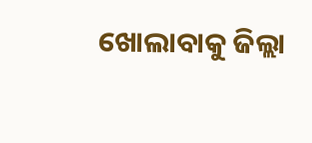ଖୋଲାବାକୁ ଜିଲ୍ଲା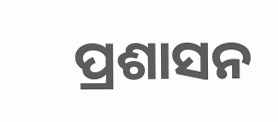ପ୍ରଶାସନ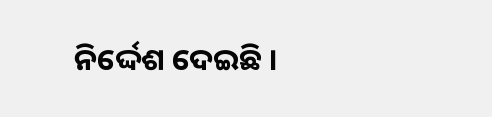ନିର୍ଦ୍ଦେଶ ଦେଇଛି ।